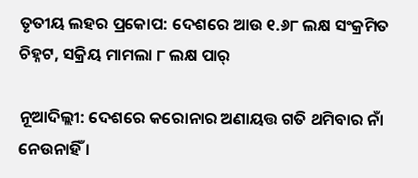ତୃତୀୟ ଲହର ପ୍ରକୋପ: ଦେଶରେ ଆଉ ୧.୬୮ ଲକ୍ଷ ସଂକ୍ରମିତ ଚିହ୍ନଟ, ସକ୍ରିୟ ମାମଲା ୮ ଲକ୍ଷ ପାର୍

ନୂଆଦିଲ୍ଲୀ: ଦେଶରେ କରୋନାର ଅଣାୟତ୍ତ ଗତି ଥମିବାର ନାଁ ନେଉନାହିଁ ।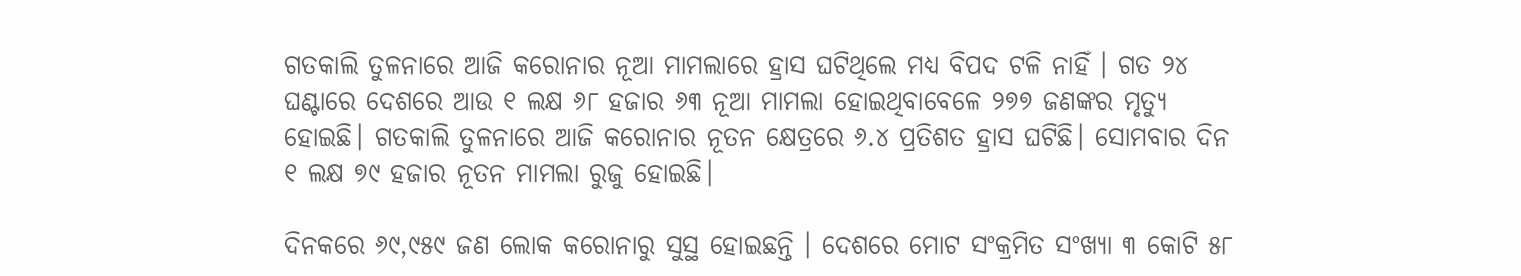ଗତକାଲି ତୁଳନାରେ ଆଜି କରୋନାର ନୂଆ ମାମଲାରେ ହ୍ରାସ ଘଟିଥିଲେ ମଧ୍ୟ ବିପଦ ଟଳି ନାହିଁ । ଗତ ୨୪ ଘଣ୍ଟାରେ ଦେଶରେ ଆଉ ୧ ଲକ୍ଷ ୬୮ ହଜାର ୬୩ ନୂଆ ମାମଲା ହୋଇଥିବାବେଳେ ୨୭୭ ଜଣଙ୍କର ମୃତ୍ୟୁ ହୋଇଛି। ଗତକାଲି ତୁଳନାରେ ଆଜି କରୋନାର ନୂତନ କ୍ଷେତ୍ରରେ ୬.୪ ପ୍ରତିଶତ ହ୍ରାସ ଘଟିଛି। ସୋମବାର ଦିନ ୧ ଲକ୍ଷ ୭୯ ହଜାର ନୂତନ ମାମଲା ରୁଜୁ ହୋଇଛି।

ଦିନକରେ ୬୯,୯୫୯ ଜଣ ଲୋକ କରୋନାରୁ ସୁସ୍ଥ ହୋଇଛନ୍ତି । ଦେଶରେ ମୋଟ ସଂକ୍ରମିତ ସଂଖ୍ୟା ୩ କୋଟି ୫୮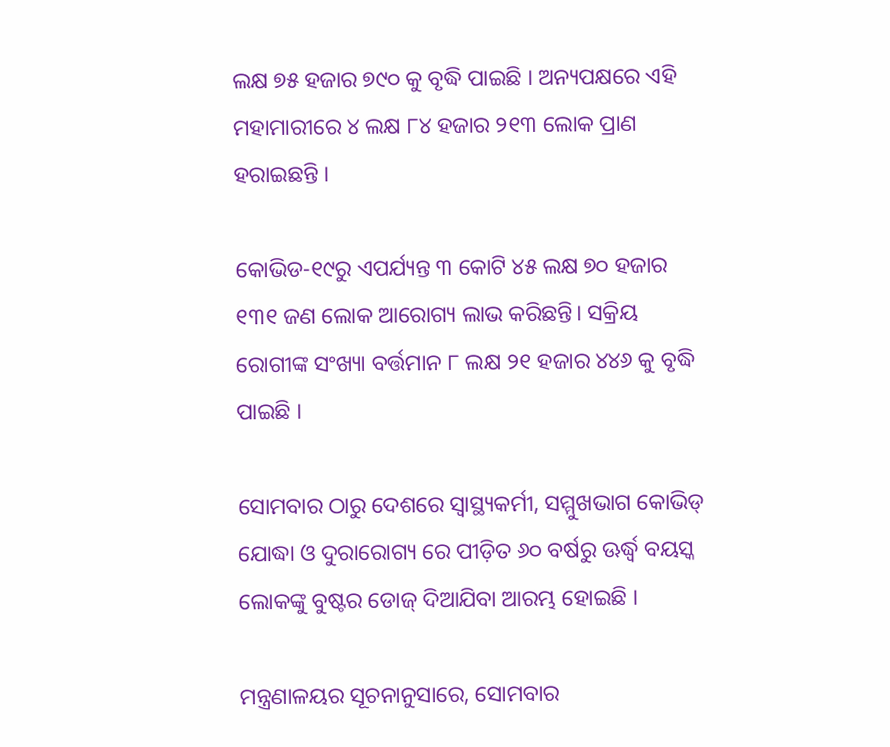ଲକ୍ଷ ୭୫ ହଜାର ୭୯୦ କୁ ବୃଦ୍ଧି ପାଇଛି । ଅନ୍ୟପକ୍ଷରେ ଏହି ମହାମାରୀରେ ୪ ଲକ୍ଷ ୮୪ ହଜାର ୨୧୩ ଲୋକ ପ୍ରାଣ ହରାଇଛନ୍ତି ।

କୋଭିଡ-୧୯ରୁ ଏପର୍ଯ୍ୟନ୍ତ ୩ କୋଟି ୪୫ ଲକ୍ଷ ୭୦ ହଜାର ୧୩୧ ଜଣ ଲୋକ ଆରୋଗ୍ୟ ଲାଭ କରିଛନ୍ତି। ସକ୍ରିୟ ରୋଗୀଙ୍କ ସଂଖ୍ୟା ବର୍ତ୍ତମାନ ୮ ଲକ୍ଷ ୨୧ ହଜାର ୪୪୬ କୁ ବୃଦ୍ଧି ପାଇଛି ।

ସୋମବାର ଠାରୁ ଦେଶରେ ସ୍ବାସ୍ଥ୍ୟକର୍ମୀ, ସମ୍ମୁଖଭାଗ କୋଭିଡ୍ ଯୋଦ୍ଧା ଓ ଦୁରାରୋଗ୍ୟ ରେ ପୀଡ଼ିତ ୬୦ ବର୍ଷରୁ ଊର୍ଦ୍ଧ୍ବ ବୟସ୍କ ଲୋକଙ୍କୁ ବୁଷ୍ଟର ଡୋଜ୍ ଦିଆଯିବା ଆରମ୍ଭ ହୋଇଛି ।

ମନ୍ତ୍ରଣାଳୟର ସୂଚନାନୁସାରେ, ସୋମବାର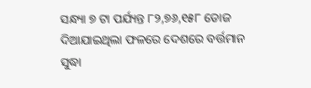ସନ୍ଧ୍ୟା ୭ ଟା ପର୍ଯ୍ୟନ୍ତ ୮୨,୭୬,୧୫୮ ଡୋଜ ଦିଆଯାଇଥିଲା ଫଳରେ ଦେଶରେ ବର୍ତ୍ତମାନ ସୁଦ୍ଧା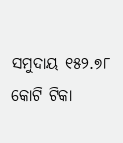ସମୁଦାୟ ୧୫୨.୭୮ କୋଟି ଟିକା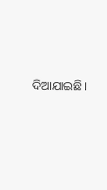ଦିଆଯାଇଛି।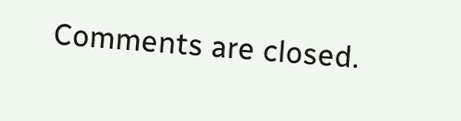Comments are closed.